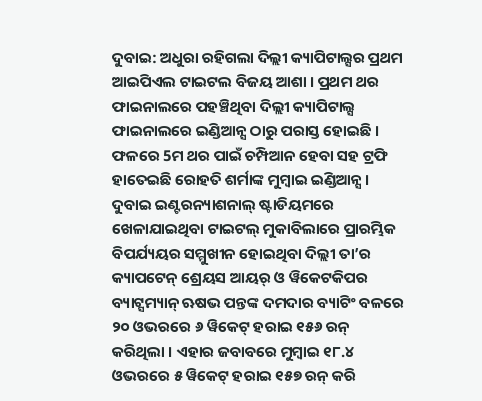ଦୁବାଇ: ଅଧୁରା ରହିଗଲା ଦିଲ୍ଲୀ କ୍ୟାପିଟାଲ୍ସର ପ୍ରଥମ ଆଇପିଏଲ ଟାଇଟଲ ବିଜୟ ଆଶା । ପ୍ରଥମ ଥର ଫାଇନାଲରେ ପହଞ୍ଚିଥିବା ଦିଲ୍ଲୀ କ୍ୟାପିଟାଲ୍ସ ଫାଇନାଲରେ ଇଣ୍ଡିଆନ୍ସ ଠାରୁ ପରାସ୍ତ ହୋଇଛି । ଫଳରେ 5ମ ଥର ପାଇଁ ଚମ୍ପିଆନ ହେବା ସହ ଟ୍ରଫି ହାତେଇଛି ରୋହତି ଶର୍ମାଙ୍କ ମୁମ୍ବାଇ ଇଣ୍ଡିଆନ୍ସ ।
ଦୁବାଇ ଇଣ୍ଟରନ୍ୟାଶନାଲ୍ ଷ୍ଟାଡିୟମରେ ଖେଳାଯାଇଥିବା ଟାଇଟଲ୍ ମୁକାବିଲାରେ ପ୍ରାରମ୍ଭିକ ବିପର୍ଯ୍ୟୟର ସମ୍ମୁଖୀନ ହୋଇଥିବା ଦିଲ୍ଲୀ ତା’ର କ୍ୟାପଟେନ୍ ଶ୍ରେୟସ ଆୟର୍ ଓ ୱିକେଟକିପର ବ୍ୟାଟ୍ସମ୍ୟାନ୍ ଋଷଭ ପନ୍ତଙ୍କ ଦମଦାର ବ୍ୟାଟିଂ ବଳରେ ୨୦ ଓଭରରେ ୬ ୱିକେଟ୍ ହରାଇ ୧୫୬ ରନ୍ କରିଥିଲା । ଏହାର ଜବାବରେ ମୁମ୍ବାଇ ୧୮.୪ ଓଭରରେ ୫ ୱିକେଟ୍ ହରାଇ ୧୫୭ ରନ୍ କରି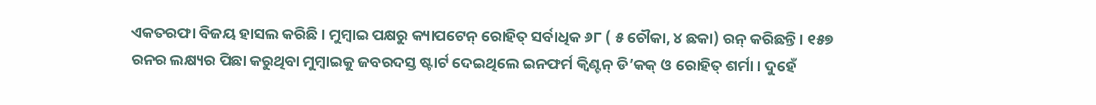ଏକତରଫା ବିଜୟ ହାସଲ କରିଛି । ମୁମ୍ବାଇ ପକ୍ଷରୁ କ୍ୟାପଟେନ୍ ରୋହିତ୍ ସର୍ବାଧିକ ୬୮ ( ୫ ଚୌକା, ୪ ଛକା) ରନ୍ କରିଛନ୍ତି। ୧୫୭ ରନର ଲକ୍ଷ୍ୟର ପିଛା କରୁଥିବା ମୁମ୍ବାଇକୁ ଜବରଦସ୍ତ ଷ୍ଟାର୍ଟ ଦେଇଥିଲେ ଇନଫର୍ମ କ୍ୱିଣ୍ଟନ୍ ଡି’କକ୍ ଓ ରୋହିତ୍ ଶର୍ମା । ଦୁହେଁ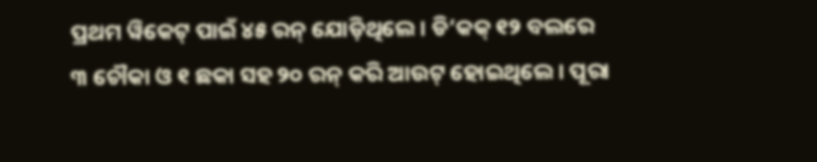ପ୍ରଥମ ୱିକେଟ୍ ପାଇଁ ୪୫ ରନ୍ ଯୋଡ଼ିଥିଲେ। ଡି’କକ୍ ୧୨ ବଲରେ ୩ ଚୌକା ଓ ୧ ଛକା ସହ ୨୦ ରନ୍ କରି ଆଉଟ୍ ହୋଇଥିଲେ । ପୂରା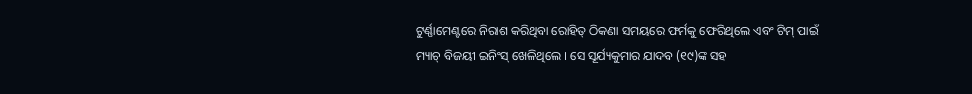ଟୁର୍ଣ୍ଣାମେଣ୍ଟରେ ନିରାଶ କରିଥିବା ରୋହିତ୍ ଠିକଣା ସମୟରେ ଫର୍ମକୁ ଫେରିଥିଲେ ଏବଂ ଟିମ୍ ପାଇଁ ମ୍ୟାଚ୍ ବିଜୟୀ ଇନିଂସ୍ ଖେଳିଥିଲେ । ସେ ସୂର୍ଯ୍ୟକୁମାର ଯାଦବ (୧୯)ଙ୍କ ସହ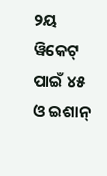୨ୟ ୱିକେଟ୍ ପାଇଁ ୪୫ ଓ ଇଶାନ୍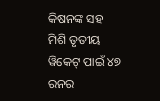କିଷନଙ୍କ ସହ ମିଶି ତୃତୀୟ ୱିକେଟ୍ ପାଇଁ ୪୭ ରନର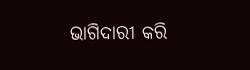ଭାଗିଦାରୀ କରି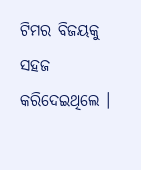ଟିମର ବିଜୟକୁ ସହଜ କରିଦେଇଥିଲେ ।